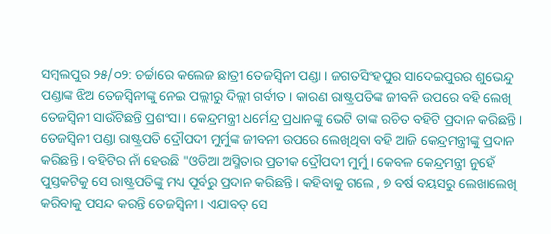ସମ୍ୱଲପୁର ୨୫/୦୨: ଚର୍ଚ୍ଚାରେ କଲେଜ ଛାତ୍ରୀ ତେଜସ୍ବିନୀ ପଣ୍ଡା । ଜଗତସିଂହପୁର ସାଦେଇପୁରର ଶୁଭେନ୍ଦୁ ପଣ୍ଡାଙ୍କ ଝିଅ ତେଜସ୍ୱିନୀଙ୍କୁ ନେଇ ପଲ୍ଲୀରୁ ଦିଲ୍ଲୀ ଗର୍ବୀତ । କାରଣ ରାଷ୍ଟ୍ରପତିଙ୍କ ଜୀବନି ଉପରେ ବହି ଲେଖି ତେଜସ୍ୱିନୀ ସାଉଁଟିଛନ୍ତି ପ୍ରଶଂସା । କେନ୍ଦ୍ରମନ୍ତ୍ରୀ ଧର୍ମେନ୍ଦ୍ର ପ୍ରଧାନଙ୍କୁ ଭେଟି ତାଙ୍କ ରଚିତ ବହିଟି ପ୍ରଦାନ କରିଛନ୍ତି ।
ତେଜସ୍ୱିନୀ ପଣ୍ଡା ରାଷ୍ଟ୍ରପତି ଦ୍ରୌପଦୀ ମୁର୍ମୁଙ୍କ ଜୀବନୀ ଉପରେ ଲେଖିଥିବା ବହି ଆଜି କେନ୍ଦ୍ରମନ୍ତ୍ରୀଙ୍କୁ ପ୍ରଦାନ କରିଛନ୍ତି । ବହିଟିର ନାଁ ହେଉଛି "ଓଡିଆ ଅସ୍ମିତାର ପ୍ରତୀକ ଦ୍ରୌପଦୀ ମୁର୍ମୁ । କେବଳ କେନ୍ଦ୍ରମନ୍ତ୍ରୀ ନୁହେଁ ପୁସ୍ତକଟିକୁ ସେ ରାଷ୍ଟ୍ରପତିଙ୍କୁ ମଧ୍ୟ ପୂର୍ବରୁ ପ୍ରଦାନ କରିଛନ୍ତି । କହିବାକୁ ଗଲେ , ୭ ବର୍ଷ ବୟସରୁ ଲେଖାଲେଖି କରିବାକୁ ପସନ୍ଦ କରନ୍ତି ତେଜସ୍ୱିନୀ । ଏଯାବତ୍ ସେ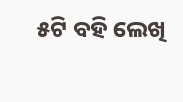୫ଟି ବହି ଲେଖି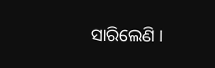ସାରିଲେଣି ।